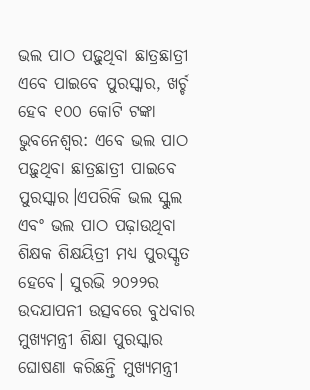ଭଲ ପାଠ ପଢ଼ୁଥିବା ଛାତ୍ରଛାତ୍ରୀ ଏବେ ପାଇବେ ପୁରସ୍କାର, ଖର୍ଚ୍ଚ ହେବ ୧୦୦ କୋଟି ଟଙ୍କା
ଭୁବନେଶ୍ଵର: ଏବେ ଭଲ ପାଠ ପଢ଼ୁଥିବା ଛାତ୍ରଛାତ୍ରୀ ପାଇବେ ପୁରସ୍କାର।ଏପରିକି ଭଲ ସ୍କୁଲ ଏବଂ ଭଲ ପାଠ ପଢ଼ାଉଥିବା ଶିକ୍ଷକ ଶିକ୍ଷୟିତ୍ରୀ ମଧ୍ୟ ପୁରସ୍କୃତ ହେବେ। ସୁରଭି ୨୦୨୨ର ଉଦଯାପନୀ ଉତ୍ସବରେ ବୁଧବାର ମୁଖ୍ୟମନ୍ତ୍ରୀ ଶିକ୍ଷା ପୁରସ୍କାର ଘୋଷଣା କରିଛନ୍ତି ମୁଖ୍ୟମନ୍ତ୍ରୀ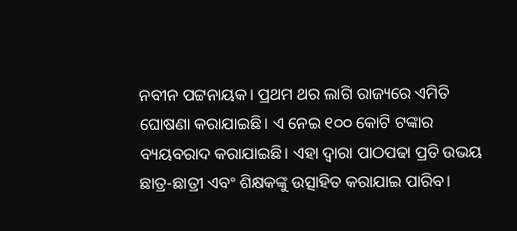ନବୀନ ପଟ୍ଟନାୟକ। ପ୍ରଥମ ଥର ଲାଗି ରାଜ୍ୟରେ ଏମିତି ଘୋଷଣା କରାଯାଇଛି। ଏ ନେଇ ୧୦୦ କୋଟି ଟଙ୍କାର ବ୍ୟୟବରାଦ କରାଯାଇଛି। ଏହା ଦ୍ଵାରା ପାଠପଢା ପ୍ରତି ଉଭୟ ଛାତ୍ର-ଛାତ୍ରୀ ଏବଂ ଶିକ୍ଷକଙ୍କୁ ଉତ୍ସାହିତ କରାଯାଇ ପାରିବ।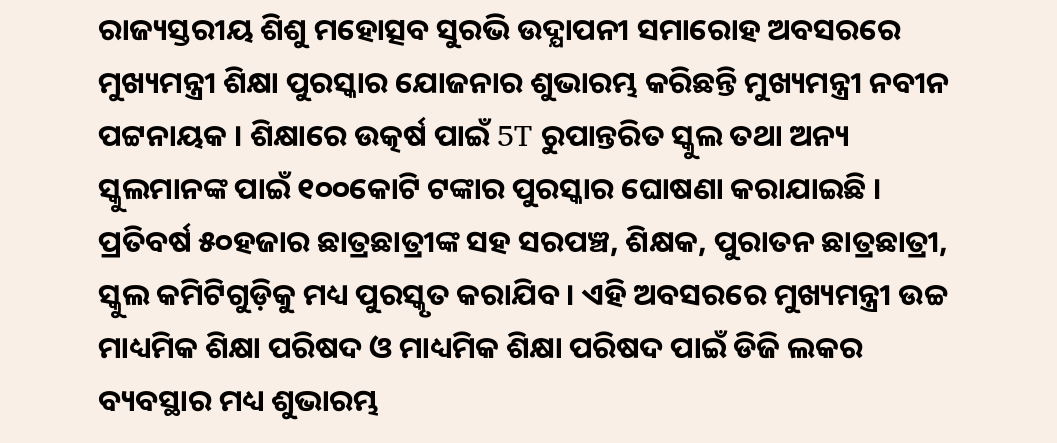ରାଜ୍ୟସ୍ତରୀୟ ଶିଶୁ ମହୋତ୍ସବ ସୁରଭି ଉଦ୍ଯାପନୀ ସମାରୋହ ଅବସରରେ ମୁଖ୍ୟମନ୍ତ୍ରୀ ଶିକ୍ଷା ପୁରସ୍କାର ଯୋଜନାର ଶୁଭାରମ୍ଭ କରିଛନ୍ତି ମୁଖ୍ୟମନ୍ତ୍ରୀ ନବୀନ ପଟ୍ଟନାୟକ । ଶିକ୍ଷାରେ ଉତ୍କର୍ଷ ପାଇଁ 5T ରୁପାନ୍ତରିତ ସ୍କୁଲ ତଥା ଅନ୍ୟ ସ୍କୁଲମାନଙ୍କ ପାଇଁ ୧୦୦କୋଟି ଟଙ୍କାର ପୁରସ୍କାର ଘୋଷଣା କରାଯାଇଛି । ପ୍ରତିବର୍ଷ ୫୦ହଜାର ଛାତ୍ରଛାତ୍ରୀଙ୍କ ସହ ସରପଞ୍ଚ, ଶିକ୍ଷକ, ପୁରାତନ ଛାତ୍ରଛାତ୍ରୀ, ସ୍କୁଲ କମିଟିଗୁଡ଼ିକୁ ମଧ୍ୟ ପୁରସ୍କୃତ କରାଯିବ । ଏହି ଅବସରରେ ମୁଖ୍ୟମନ୍ତ୍ରୀ ଉଚ୍ଚ ମାଧ୍ୟମିକ ଶିକ୍ଷା ପରିଷଦ ଓ ମାଧ୍ୟମିକ ଶିକ୍ଷା ପରିଷଦ ପାଇଁ ଡିଜି ଲକର ବ୍ୟବସ୍ଥାର ମଧ୍ୟ ଶୁଭାରମ୍ଭ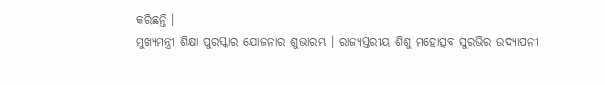କରିଛନ୍ତି ।
ମୁଖ୍ୟମନ୍ତ୍ରୀ ଶିକ୍ଷା ପୁରସ୍କାର ଯୋଜନାର ଶୁଭାରମ୍ଭ । ରାଜ୍ୟସ୍ତରୀୟ ଶିଶୁ ମହୋତ୍ସବ ସୁରଭିର ଉଦ୍ଯାପନୀ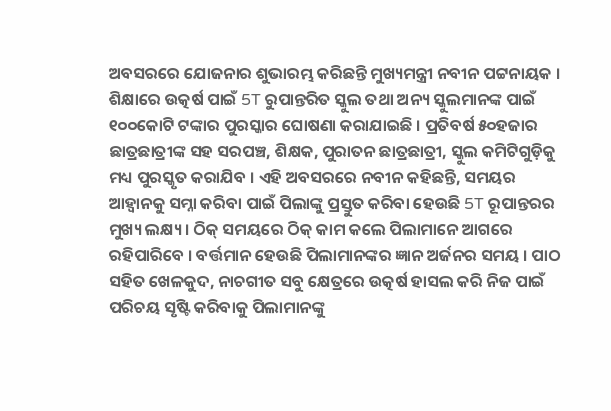ଅବସରରେ ଯୋଜନାର ଶୁଭାରମ୍ଭ କରିଛନ୍ତି ମୁଖ୍ୟମନ୍ତ୍ରୀ ନବୀନ ପଟ୍ଟନାୟକ । ଶିକ୍ଷାରେ ଉତ୍କର୍ଷ ପାଇଁ 5T ରୁପାନ୍ତରିତ ସ୍କୁଲ ତଥା ଅନ୍ୟ ସ୍କୁଲମାନଙ୍କ ପାଇଁ ୧୦୦କୋଟି ଟଙ୍କାର ପୁରସ୍କାର ଘୋଷଣା କରାଯାଇଛି । ପ୍ରତିବର୍ଷ ୫୦ହଜାର ଛାତ୍ରଛାତ୍ରୀଙ୍କ ସହ ସରପଞ୍ଚ, ଶିକ୍ଷକ, ପୁରାତନ ଛାତ୍ରଛାତ୍ରୀ, ସ୍କୁଲ କମିଟିଗୁଡ଼ିକୁ ମଧ୍ୟ ପୁରସ୍କୃତ କରାଯିବ । ଏହି ଅବସରରେ ନବୀନ କହିଛନ୍ତି, ସମୟର ଆହ୍ବାନକୁ ସମ୍ନା କରିବା ପାଇଁ ପିଲାଙ୍କୁ ପ୍ରସ୍ତୁତ କରିବା ହେଉଛି 5T ରୂପାନ୍ତରର ମୁଖ୍ୟ ଲକ୍ଷ୍ୟ । ଠିକ୍ ସମୟରେ ଠିକ୍ କାମ କଲେ ପିଲାମାନେ ଆଗରେ ରହିପାରିବେ । ବର୍ତ୍ତମାନ ହେଉଛି ପିଲାମାନଙ୍କର ଜ୍ଞାନ ଅର୍ଜନର ସମୟ । ପାଠ ସହିତ ଖେଳକୁଦ, ନାଚଗୀତ ସବୁ କ୍ଷେତ୍ରରେ ଉତ୍କର୍ଷ ହାସଲ କରି ନିଜ ପାଇଁ ପରିଚୟ ସୃଷ୍ଟି କରିବାକୁ ପିଲାମାନଙ୍କୁ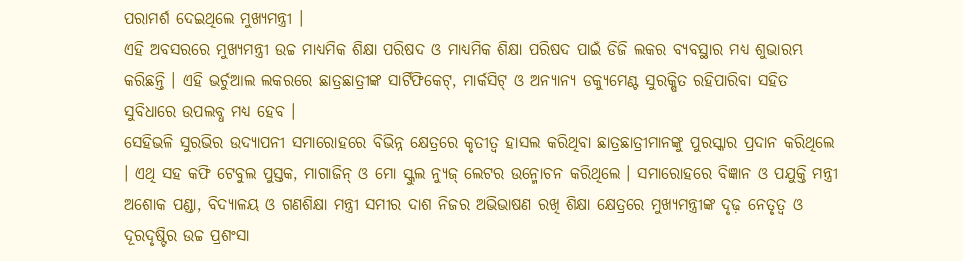ପରାମର୍ଶ ଦେଇଥିଲେ ମୁଖ୍ୟମନ୍ତ୍ରୀ ।
ଏହି ଅବସରରେ ମୁଖ୍ୟମନ୍ତ୍ରୀ ଉଚ୍ଚ ମାଧ୍ୟମିକ ଶିକ୍ଷା ପରିଷଦ ଓ ମାଧ୍ୟମିକ ଶିକ୍ଷା ପରିଷଦ ପାଇଁ ଡିଜି ଲକର ବ୍ୟବସ୍ଥାର ମଧ୍ୟ ଶୁଭାରମ୍ଭ କରିଛନ୍ତି । ଏହି ଭର୍ଚୁଆଲ ଲକରରେ ଛାତ୍ରଛାତ୍ରୀଙ୍କ ସାର୍ଟିଫିକେଟ୍, ମାର୍କସିଟ୍ ଓ ଅନ୍ୟାନ୍ୟ ଡକ୍ୟୁମେଣ୍ଟ ସୁରକ୍ଷିତ ରହିପାରିବା ସହିତ ସୁବିଧାରେ ଉପଲବ୍ଧ ମଧ୍ୟ ହେବ ।
ସେହିଭଳି ସୁରଭିର ଉଦ୍ଯାପନୀ ସମାରୋହରେ ବିଭିନ୍ନ କ୍ଷେତ୍ରରେ କୃତୀତ୍ବ ହାସଲ କରିଥିବା ଛାତ୍ରଛାତ୍ରୀମାନଙ୍କୁ ପୁରସ୍କାର ପ୍ରଦାନ କରିଥିଲେ । ଏଥି ସହ କଫି ଟେବୁଲ ପୁସ୍ତକ, ମାଗାଜିନ୍ ଓ ମୋ ସ୍କୁଲ ନ୍ୟୁଜ୍ ଲେଟର ଉନ୍ମୋଚନ କରିଥିଲେ । ସମାରୋହରେ ବିଜ୍ଞାନ ଓ ପଯୁକ୍ତି ମନ୍ତ୍ରୀ ଅଶୋକ ପଣ୍ଡା, ବିଦ୍ୟାଳୟ ଓ ଗଣଶିକ୍ଷା ମନ୍ତ୍ରୀ ସମୀର ଦାଶ ନିଜର ଅଭିଭାଷଣ ରଖି ଶିକ୍ଷା କ୍ଷେତ୍ରରେ ମୁଖ୍ୟମନ୍ତ୍ରୀଙ୍କ ଦୃଢ଼ ନେତୃତ୍ବ ଓ ଦୂରଦୃଷ୍ଟିର ଉଚ୍ଚ ପ୍ରଶଂସା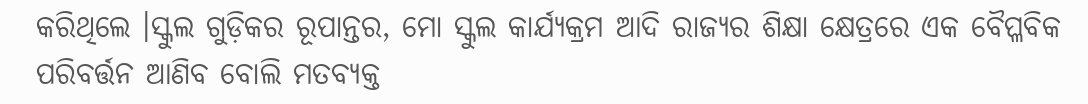କରିଥିଲେ ।ସ୍କୁଲ ଗୁଡ଼ିକର ରୂପାନ୍ତର, ମୋ ସ୍କୁଲ କାର୍ଯ୍ୟକ୍ରମ ଆଦି ରାଜ୍ୟର ଶିକ୍ଷା କ୍ଷେତ୍ରରେ ଏକ ବୈପ୍ଳବିକ ପରିବର୍ତ୍ତନ ଆଣିବ ବୋଲି ମତବ୍ୟକ୍ତ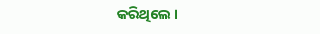କରିଥିଲେ ।